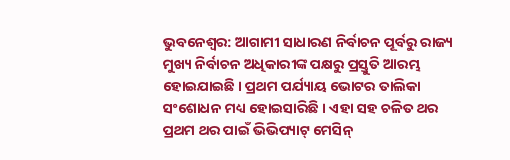ଭୁବନେଶ୍ୱର: ଆଗାମୀ ସାଧାରଣ ନିର୍ବାଚନ ପୂର୍ବରୁ ରାଜ୍ୟ ମୁଖ୍ୟ ନିର୍ବାଚନ ଅଧିକାରୀଙ୍କ ପକ୍ଷରୁ ପ୍ରସ୍ତୁତି ଆରମ୍ଭ ହୋଇଯାଇଛି । ପ୍ରଥମ ପର୍ଯ୍ୟାୟ ଭୋଟର ତାଲିକା ସଂଶୋଧନ ମଧ୍ୟ ହୋଇସାରିଛି । ଏହା ସହ ଚଳିତ ଥର ପ୍ରଥମ ଥର ପାଇଁ ଭିଭିପ୍ୟାଟ୍ ମେସିନ୍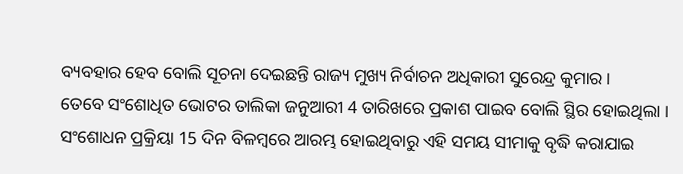ବ୍ୟବହାର ହେବ ବୋଲି ସୂଚନା ଦେଇଛନ୍ତି ରାଜ୍ୟ ମୁଖ୍ୟ ନିର୍ବାଚନ ଅଧିକାରୀ ସୁରେନ୍ଦ୍ର କୁମାର ।
ତେବେ ସଂଶୋଧିତ ଭୋଟର ତାଲିକା ଜନୁଆରୀ 4 ତାରିଖରେ ପ୍ରକାଶ ପାଇବ ବୋଲି ସ୍ଥିର ହୋଇଥିଲା । ସଂଶୋଧନ ପ୍ରକ୍ରିୟା 15 ଦିନ ବିଳମ୍ବରେ ଆରମ୍ଭ ହୋଇଥିବାରୁ ଏହି ସମୟ ସୀମାକୁ ବୃଦ୍ଧି କରାଯାଇ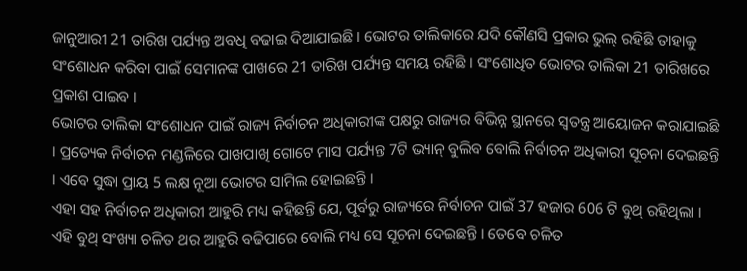ଜାନୁଆରୀ 21 ତାରିଖ ପର୍ଯ୍ୟନ୍ତ ଅବଧି ବଢାଇ ଦିଆଯାଇଛି । ଭୋଟର ତାଲିକାରେ ଯଦି କୌଣସି ପ୍ରକାର ଭୁଲ୍ ରହିଛି ତାହାକୁ ସଂଶୋଧନ କରିବା ପାଇଁ ସେମାନଙ୍କ ପାଖରେ 21 ତାରିଖ ପର୍ଯ୍ୟନ୍ତ ସମୟ ରହିଛି । ସଂଶୋଧିତ ଭୋଟର ତାଲିକା 21 ତାରିଖରେ ପ୍ରକାଶ ପାଇବ ।
ଭୋଟର ତାଲିକା ସଂଶୋଧନ ପାଇଁ ରାଜ୍ୟ ନିର୍ବାଚନ ଅଧିକାରୀଙ୍କ ପକ୍ଷରୁ ରାଜ୍ୟର ବିଭିନ୍ନ ସ୍ଥାନରେ ସ୍ୱତନ୍ତ୍ର ଆୟୋଜନ କରାଯାଇଛି । ପ୍ରତ୍ୟେକ ନିର୍ବାଚନ ମଣ୍ଡଳିରେ ପାଖପାଖି ଗୋଟେ ମାସ ପର୍ଯ୍ୟନ୍ତ 7ଟି ଭ୍ୟାନ୍ ବୁଲିବ ବୋଲି ନିର୍ବାଚନ ଅଧିକାରୀ ସୂଚନା ଦେଇଛନ୍ତି । ଏବେ ସୁଦ୍ଧା ପ୍ରାୟ 5 ଲକ୍ଷ ନୂଆ ଭୋଟର ସାମିଲ ହୋଇଛନ୍ତି ।
ଏହା ସହ ନିର୍ବାଚନ ଅଧିକାରୀ ଆହୁରି ମଧ୍ୟ କହିଛନ୍ତି ଯେ, ପୂର୍ବରୁ ରାଜ୍ୟରେ ନିର୍ବାଚନ ପାଇଁ 37 ହଜାର 606 ଟି ବୁଥ୍ ରହିଥିଲା । ଏହି ବୁଥ୍ ସଂଖ୍ୟା ଚଳିତ ଥର ଆହୁରି ବଢିପାରେ ବୋଲି ମଧ୍ୟ ସେ ସୂଚନା ଦେଇଛନ୍ତି । ତେବେ ଚଳିତ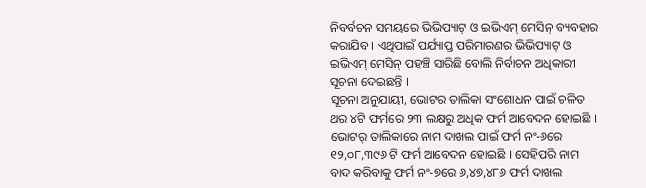ନିବର୍ବଚନ ସମୟରେ ଭିଭିପ୍ୟାଟ୍ ଓ ଇଭିଏମ୍ ମେସିନ୍ ବ୍ୟବହାର କରାଯିବ । ଏଥିପାଇଁ ପର୍ଯ୍ୟାପ୍ତ ପରିମାରଣର ଭିଭିପ୍ୟାଟ୍ ଓ ଇଭିଏମ୍ ମେସିନ୍ ପହଞ୍ଚି ସାରିଛି ବୋଲି ନିର୍ବାଚନ ଅଧିକାରୀ ସୂଚନା ଦେଇଛନ୍ତି ।
ସୂଚନା ଅନୁଯାୟୀ, ଭୋଟର ତାଲିକା ସଂଶୋଧନ ପାଇଁ ଚଳିତ ଥର ୪ଟି ଫର୍ମରେ ୨୩ ଲକ୍ଷରୁ ଅଧିକ ଫର୍ମ ଆବେଦନ ହୋଇଛି । ଭୋଟର୍ ତାଲିକାରେ ନାମ ଦାଖଲ ପାଇଁ ଫର୍ମ ନଂ-୬ରେ ୧୨,୦୮,୩୯୬ ଟି ଫର୍ମ ଆବେଦନ ହୋଇଛି । ସେହିପରି ନାମ ବାଦ କରିବାକୁ ଫର୍ମ ନଂ-୭ରେ ୬,୪୭,୪୮୬ ଫର୍ମ ଦାଖଲ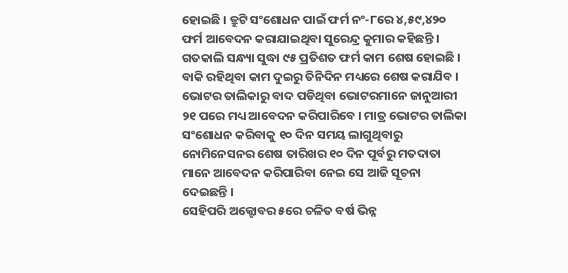ହୋଇଛି । ତ୍ରୁଟି ସଂଶୋଧନ ପାଇଁ ଫର୍ମ ନଂ-୮ରେ ୪,୫୯,୪୨୦ ଫର୍ମ ଆବେଦନ କରାଯାଇଥିବା ସୁରେନ୍ଦ୍ର କୁମାର କହିଛନ୍ତି ।
ଗତକାଲି ସନ୍ଧ୍ୟା ସୁଦ୍ଧା ୯୫ ପ୍ରତିଶତ ଫର୍ମ କାମ ଶେଷ ହୋଇଛି । ବାକି ରହିଥିବା କାମ ଦୁଇରୁ ତିନିଦିନ ମଧ୍ୟରେ ଶେଷ କରାଯିବ । ଭୋଟର ତାଲିକାରୁ ବାଦ ପଡିଥିବା ଭୋଟରମାନେ ଜାନୁଆରୀ ୨୧ ପରେ ମଧ୍ୟ ଆବେଦନ କରିପାରିବେ । ମାତ୍ର ଭୋଟର ତାଲିକା ସଂଶୋଧନ କରିବାକୁ ୧୦ ଦିନ ସମୟ ଲାଗୁଥିବାରୁ ନୋମିନେସନର ଶେଷ ତାରିଖର ୧୦ ଦିନ ପୂର୍ବରୁ ମତଦାତା ମାନେ ଆବେଦନ କରିପାରିବା ନେଇ ସେ ଆଜି ସୂଚନା ଦେଇଛନ୍ତି ।
ସେହିପରି ଅକ୍ଟୋବର ୫ରେ ଚଳିତ ବର୍ଷ ଭିନ୍ନ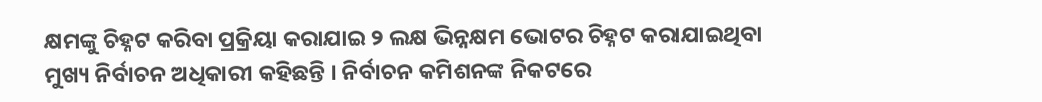କ୍ଷମଙ୍କୁ ଚିହ୍ନଟ କରିବା ପ୍ରକ୍ରିୟା କରାଯାଇ ୨ ଲକ୍ଷ ଭିନ୍ନକ୍ଷମ ଭୋଟର ଚିହ୍ନଟ କରାଯାଇଥିବା ମୁଖ୍ୟ ନିର୍ବାଚନ ଅଧିକାରୀ କହିଛନ୍ତି । ନିର୍ବାଚନ କମିଶନଙ୍କ ନିକଟରେ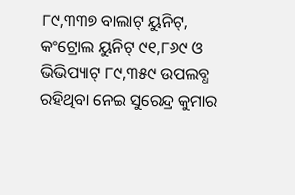୮୯,୩୩୭ ବାଲାଟ୍ ୟୁନିଟ୍, କଂଟ୍ରୋଲ ୟୁନିଟ୍ ୯୧,୮୬୯ ଓ ଭିଭିପ୍ୟାଟ୍ ୮୯,୩୫୯ ଉପଲବ୍ଧ ରହିଥିବା ନେଇ ସୁରେନ୍ଦ୍ର କୁମାର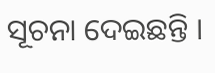ସୂଚନା ଦେଇଛନ୍ତି ।